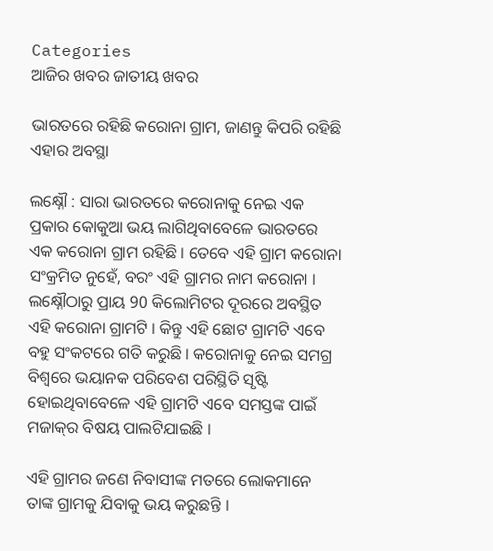Categories
ଆଜିର ଖବର ଜାତୀୟ ଖବର

ଭାରତରେ ରହିଛି କରୋନା ଗ୍ରାମ, ଜାଣନ୍ତୁ କିପରି ରହିଛି ଏହାର ଅବସ୍ଥା

ଲକ୍ଷ୍ନୌ : ସାରା ଭାରତରେ କରୋନାକୁ ନେଇ ଏକ ପ୍ରକାର କୋକୁଆ ଭୟ ଲାଗିଥିବାବେଳେ ଭାରତରେ ଏକ କରୋନା ଗ୍ରାମ ରହିଛି । ତେବେ ଏହି ଗ୍ରାମ କରୋନା ସଂକ୍ରମିତ ନୁହେଁ, ବରଂ ଏହି ଗ୍ରାମର ନାମ କରୋନା । ଲକ୍ଷ୍ନୌଠାରୁ ପ୍ରାୟ 90 କିଲୋମିଟର ଦୂରରେ ଅବସ୍ଥିତ ଏହି କରୋନା ଗ୍ରାମଟି । କିନ୍ତୁ ଏହି ଛୋଟ ଗ୍ରାମଟି ଏବେ ବହୁ ସଂକଟରେ ଗତି କରୁଛି । କରୋନାକୁ ନେଇ ସମଗ୍ର ବିଶ୍ବରେ ଭୟାନକ ପରିବେଶ ପରିସ୍ଥିତି ସୃଷ୍ଟି ହୋଇଥିବାବେଳେ ଏହି ଗ୍ରାମଟି ଏବେ ସମସ୍ତଙ୍କ ପାଇଁ ମଜାକ୍‌ର ବିଷୟ ପାଲଟିଯାଇଛି ।

ଏହି ଗ୍ରାମର ଜଣେ ନିବାସୀଙ୍କ ମତରେ ଲୋକମାନେ ତାଙ୍କ ଗ୍ରାମକୁ ଯିବାକୁ ଭୟ କରୁଛନ୍ତି ।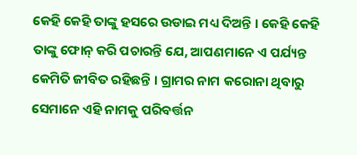କେହି କେହି ତାଙ୍କୁ ହସରେ ଉଡାଇ ମଧ୍ୟ ଦିଅନ୍ତି । କେହି କେହି ତାଙ୍କୁ ଫୋନ୍‌ କରି ପଚାରନ୍ତି ଯେ, ଆପଣମାନେ ଏ ପର୍ଯ୍ୟନ୍ତ କେମିତି ଜୀବିତ ରହିଛନ୍ତି । ଗ୍ରାମର ନାମ କରୋନା ଥିବାରୁ ସେମାନେ ଏହି ନାମକୁ ପରିବର୍ତ୍ତନ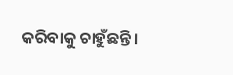କରିବାକୁ ଚାହୁଁଛନ୍ତି ।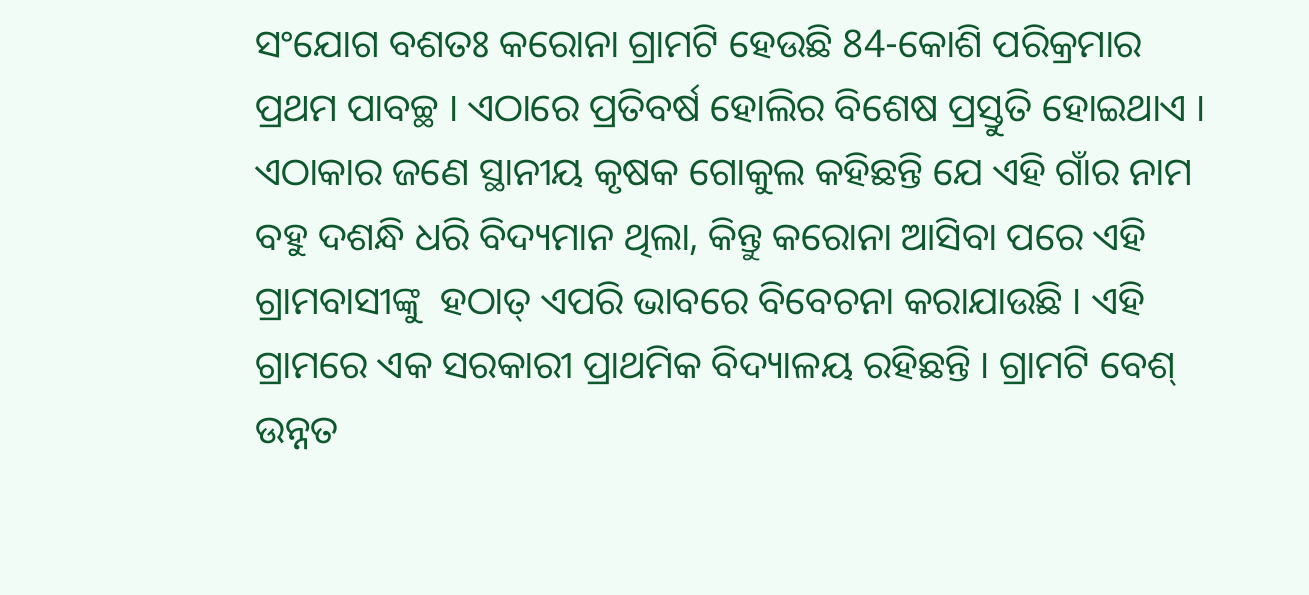ସଂଯୋଗ ବଶତଃ କରୋନା ଗ୍ରାମଟି ହେଉଛି 84-କୋଶି ପରିକ୍ରମାର ପ୍ରଥମ ପାବଚ୍ଛ । ଏଠାରେ ପ୍ରତିବର୍ଷ ହୋଲିର ବିଶେଷ ପ୍ରସ୍ତୁତି ହୋଇଥାଏ ।  ଏଠାକାର ଜଣେ ସ୍ଥାନୀୟ କୃଷକ ଗୋକୁଲ କହିଛନ୍ତି ଯେ ଏହି ଗାଁର ନାମ ବହୁ ଦଶନ୍ଧି ଧରି ବିଦ୍ୟମାନ ଥିଲା, କିନ୍ତୁ କରୋନା ଆସିବା ପରେ ଏହି ଗ୍ରାମବାସୀଙ୍କୁ  ହଠାତ୍ ଏପରି ଭାବରେ ବିବେଚନା କରାଯାଉଛି । ଏହି ଗ୍ରାମରେ ଏକ ସରକାରୀ ପ୍ରାଥମିକ ବିଦ୍ୟାଳୟ ରହିଛନ୍ତି । ଗ୍ରାମଟି ବେଶ୍‌ ଉନ୍ନତ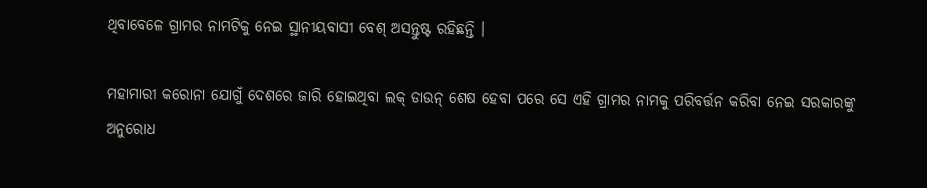ଥିବାବେଳେ ଗ୍ରାମର ନାମଟିକୁ ନେଇ ସ୍ଥାନୀୟବାସୀ ବେଶ୍‌ ଅସନ୍ତୁଷ୍ଟ ରହିଛନ୍ତି ।

ମହାମାରୀ କରୋନା ଯୋଗୁଁ ଦେଶରେ ଜାରି ହୋଇଥିବା ଲକ୍‌ ଡାଉନ୍‌ ଶେଷ ହେବା ପରେ ସେ ଏହି ଗ୍ରାମର ନାମକୁ ପରିବର୍ତ୍ତନ କରିବା ନେଇ ସରକାରଙ୍କୁ ଅନୁରୋଧ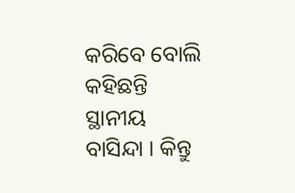କରିବେ ବୋଲି କହିଛନ୍ତି ସ୍ଥାନୀୟ ବାସିନ୍ଦା । କିନ୍ତୁ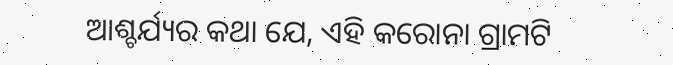ଆଶ୍ଚର୍ଯ୍ୟର କଥା ଯେ, ଏହି କରୋନା ଗ୍ରାମଟି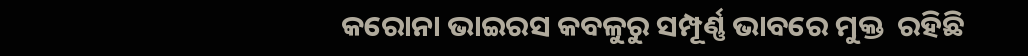କରୋନା ଭାଇରସ କବଳୁରୁ ସମ୍ପୂର୍ଣ୍ଣ ଭାବରେ ମୁକ୍ତ  ରହିଛି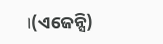।(ଏଜେନ୍ସି)